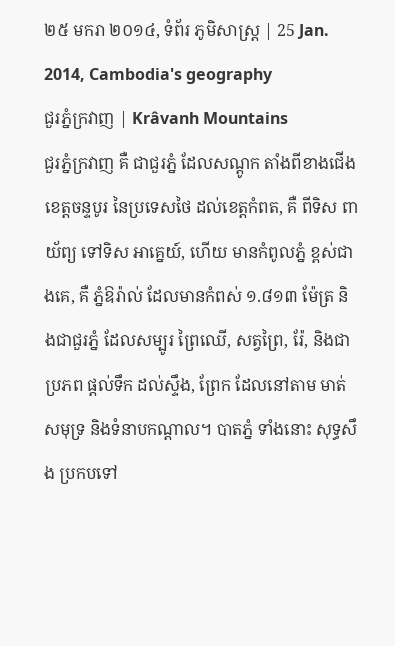២៥ មករា ២០១៤, ទំព័រ ភូមិសាស្រ្ត | 25 Jan. 2014, Cambodia's geography
ជួរភ្នំក្រវាញ | Krâvanh Mountains
ជួរភ្នំក្រវាញ គឺ ជាជួរភ្នំ ដែលសណ្តូក តាំងពីខាងជើង ខេត្តចន្ទបូរ នៃប្រទេសថៃ ដល់ខេត្តកំពត, គឺ ពីទិស ពាយ័ព្យ ទៅទិស អាគ្នេយ៍, ហើយ មានកំពូលភ្នំ ខ្ពស់ជាងគេ, គឺ ភ្នំឱរ៉ាល់ ដែលមានកំពស់ ១.៨១៣ ម៉ែត្រ និងជាជួរភ្នំ ដែលសម្បូរ ព្រៃឈើ, សត្វព្រៃ, រ៉ែ, និងជាប្រភព ផ្ដល់ទឹក ដល់ស្ទឹង, ព្រែក ដែលនៅតាម មាត់សមុទ្រ និងទំនាបកណ្ដាល។ បាតភ្នំ ទាំងនោះ សុទ្ធសឹង ប្រកបទៅ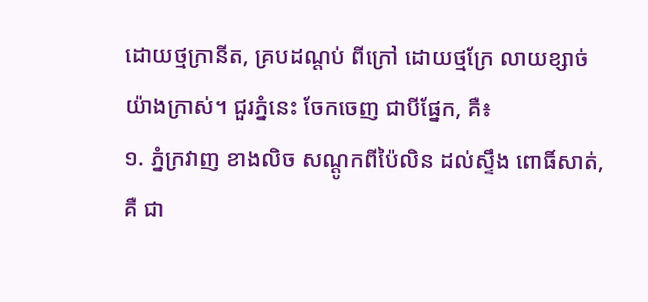ដោយថ្មក្រានីត, គ្របដណ្តប់ ពីក្រៅ ដោយថ្មក្រែ លាយខ្សាច់ យ៉ាងក្រាស់។ ជួរភ្នំនេះ ចែកចេញ ជាបីផ្នែក, គឺ៖
១. ភ្នំក្រវាញ ខាងលិច សណ្តូកពីប៉ៃលិន ដល់ស្ទឹង ពោធិ៍សាត់, គឺ ជា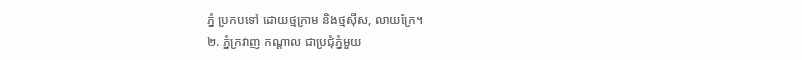ភ្នំ ប្រកបទៅ ដោយថ្មក្រាម និងថ្មស៊ីស, លាយក្រែ។
២. ភ្នំក្រវាញ កណ្តាល ជាប្រជុំភ្នំមួយ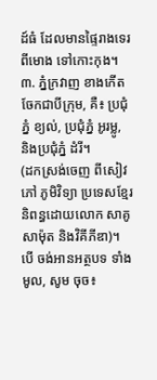ដ៍ធំ ដែលមានផ្ទៃរាងទេរ ពីមោង ទៅកោះកុង។
៣. ភ្នំក្រវាញ ខាងកើត ចែកជាបីក្រុម, គឺ៖ ប្រជុំភ្នំ ខ្យល់, ប្រជុំភ្នំ អូរម្លូ, និងប្រជុំភ្នំ ដំរី។
(ដកស្រង់ចេញ ពីសៀវភៅ ភូមិវិទ្យា ប្រទេសខ្មែរ និពន្ធដោយលោក សាគូ សាម៉ុត និងវិគីភីឌា)។
បើ ចង់អានអត្ថបទ ទាំងមូល, សូម ចុច៖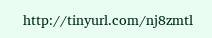http://tinyurl.com/nj8zmtl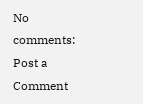No comments:
Post a Comment